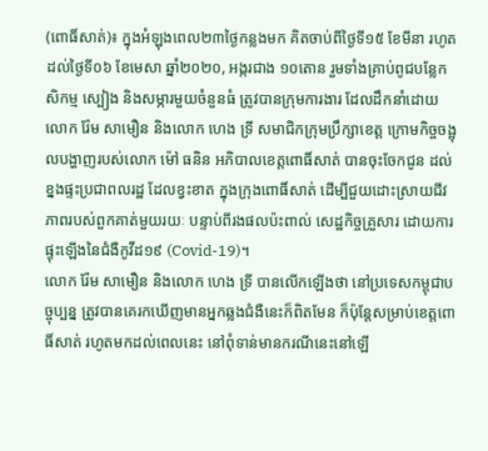(ពោធិ៍សាត់)៖ ក្នុងអំឡុងពេល២៣ថ្ងៃកន្លងមក គិតចាប់ពីថ្ងៃទី១៥ ខែមីនា រហូតដល់ថ្ងៃទី០៦ ខែមេសា ឆ្នាំ២០២០, អង្ករជាង ១០តោន រួមទាំងគ្រាប់ពូជបន្លែកសិកម្ម ស្បៀង និងសម្ភារមួយចំនួនធំ ត្រូវបានក្រុមការងារ ដែលដឹកនាំដោយលោក រ៉ែម សាមឿន និងលោក ហេង ទ្រី សមាជិកក្រុមប្រឹក្សាខេត្ត ក្រោមកិច្ចចង្អុលបង្ហាញរបស់លោក ម៉ៅ ធនិន អភិបាលខេត្តពោធិ៍សាត់ បានចុះចែកជូន ដល់ខ្នងផ្ទះប្រជាពលរដ្ឋ ដែលខ្វះខាត ក្នុងក្រុងពោធិ៍សាត់ ដើម្បីជួយដោះស្រាយជីវភាពរបស់ពួកគាត់មួយរយៈ បន្ទាប់ពីរងផលប៉ះពាល់ សេដ្ឋកិច្ចគ្រួសារ ដោយការផ្ទុះឡើងនៃជំងឺកូវីដ១៩ (Covid-19)។
លោក រ៉ែម សាមឿន និងលោក ហេង ទ្រី បានលើកឡើងថា នៅប្រទេសកម្ពុជាបច្ចុប្បន្ន ត្រូវបានគេរកឃើញមានអ្នកឆ្លងជំងឺនេះក៏ពិតមែន ក៏ប៉ុន្តែសម្រាប់ខេត្តពោធិ៍សាត់ រហូតមកដល់ពេលនេះ នៅពុំទាន់មានករណីនេះនៅឡើ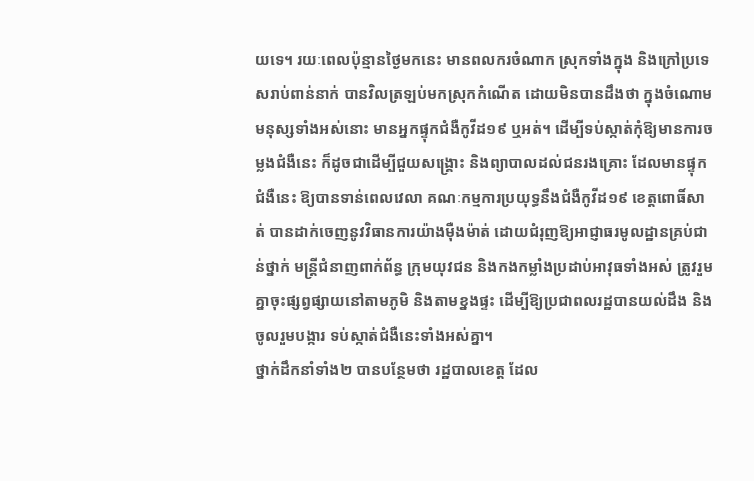យទេ។ រយៈពេលប៉ុន្មានថ្ងៃមកនេះ មានពលករចំណាក ស្រុកទាំងក្នុង និងក្រៅប្រទេសរាប់ពាន់នាក់ បានវិលត្រឡប់មកស្រុកកំណើត ដោយមិនបានដឹងថា ក្នុងចំណោមមនុស្សទាំងអស់នោះ មានអ្នកផ្ទុកជំងឺកូវីដ១៩ ឬអត់។ ដើម្បីទប់ស្កាត់កុំឱ្យមានការចម្លងជំងឺនេះ ក៏ដូចជាដើម្បីជួយសង្គ្រោះ និងព្យាបាលដល់ជនរងគ្រោះ ដែលមានផ្ទុកជំងឺនេះ ឱ្យបានទាន់ពេលវេលា គណៈកម្មការប្រយុទ្ធនឹងជំងឺកូវីដ១៩ ខេត្តពោធិ៍សាត់ បានដាក់ចេញនូវវិធានការយ៉ាងម៉ឺងម៉ាត់ ដោយជំរុញឱ្យអាជ្ញាធរមូលដ្ឋានគ្រប់ជាន់ថ្នាក់ មន្រ្តីជំនាញពាក់ព័ន្ធ ក្រុមយុវជន និងកងកម្លាំងប្រដាប់អាវុធទាំងអស់ ត្រូវរួមគ្នាចុះផ្សព្វផ្សាយនៅតាមភូមិ និងតាមខ្នងផ្ទះ ដើម្បីឱ្យប្រជាពលរដ្ឋបានយល់ដឹង និងចូលរួមបង្ការ ទប់ស្កាត់ជំងឺនេះទាំងអស់គ្នា។
ថ្នាក់ដឹកនាំទាំង២ បានបន្ថែមថា រដ្ឋបាលខេត្ត ដែល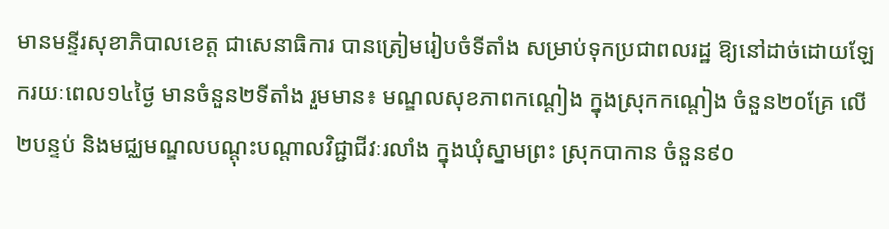មានមន្ទីរសុខាភិបាលខេត្ត ជាសេនាធិការ បានត្រៀមរៀបចំទីតាំង សម្រាប់ទុកប្រជាពលរដ្ឋ ឱ្យនៅដាច់ដោយឡែករយៈពេល១៤ថ្ងៃ មានចំនួន២ទីតាំង រួមមាន៖ មណ្ឌលសុខភាពកណ្តៀង ក្នុងស្រុកកណ្តៀង ចំនួន២០គ្រែ លើ២បន្ទប់ និងមជ្ឈមណ្ឌលបណ្តុះបណ្តាលវិជ្ជាជីវៈរលាំង ក្នុងឃុំស្នាមព្រះ ស្រុកបាកាន ចំនួន៩០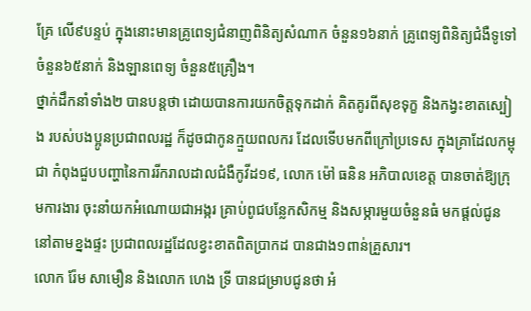គ្រែ លើ៩បន្ទប់ ក្នុងនោះមានគ្រូពេទ្យជំនាញពិនិត្យសំណាក ចំនួន១៦នាក់ គ្រូពេទ្យពិនិត្យជំងឺទូទៅ ចំនួន៦៥នាក់ និងឡានពេទ្យ ចំនួន៥គ្រឿង។
ថ្នាក់ដឹកនាំទាំង២ បានបន្តថា ដោយបានការយកចិត្តទុកដាក់ គិតគូរពីសុខទុក្ខ និងកង្វះខាតស្បៀង របស់បងប្អូនប្រជាពលរដ្ឋ ក៏ដូចជាកូនក្មួយពលករ ដែលទើបមកពីក្រៅប្រទេស ក្នុងគ្រាដែលកម្ពុជា កំពុងជួបបញ្ហានៃការរីករាលដាលជំងឺកូវីដ១៩, លោក ម៉ៅ ធនិន អភិបាលខេត្ត បានចាត់ឱ្យក្រុមការងារ ចុះនាំយកអំណោយជាអង្ករ គ្រាប់ពូជបន្លែកសិកម្ម និងសម្ភារមួយចំនួនធំ មកផ្តល់ជូននៅតាមខ្នងផ្ទះ ប្រជាពលរដ្ឋដែលខ្វះខាតពិតប្រាកដ បានជាង១ពាន់គ្រួសារ។
លោក រ៉ែម សាមឿន និងលោក ហេង ទ្រី បានជម្រាបជូនថា អំ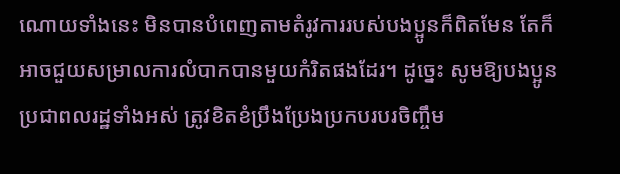ណោយទាំងនេះ មិនបានបំពេញតាមតំរូវការរបស់បងប្អូនក៏ពិតមែន តែក៏អាចជួយសម្រាលការលំបាកបានមួយកំរិតផងដែរ។ ដូច្នេះ សូមឱ្យបងប្អូនប្រជាពលរដ្ឋទាំងអស់ ត្រូវខិតខំប្រឹងប្រែងប្រកបរបរចិញ្ចឹម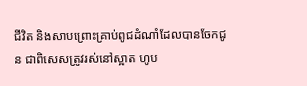ជីវិត និងសាបព្រោះគ្រាប់ពូជដំណាំដែលបានចែកជូន ជាពិសេសត្រូវរស់នៅស្អាត ហូប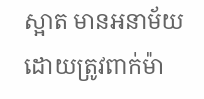ស្អាត មានអនាម័យ ដោយត្រូវពាក់ម៉ា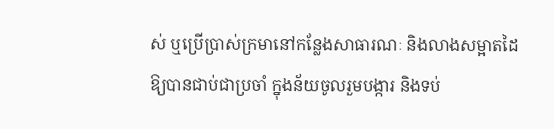ស់ ឬប្រើប្រាស់ក្រមានៅកន្លែងសាធារណៈ និងលាងសម្អាតដៃ ឱ្យបានជាប់ជាប្រចាំ ក្នុងន័យចូលរួមបង្ការ និងទប់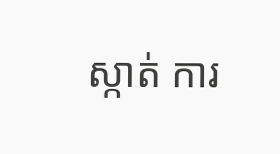ស្កាត់ ការ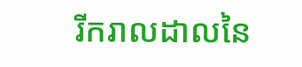រីករាលដាលនៃ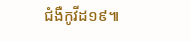ជំងឺកូវីដ១៩៕